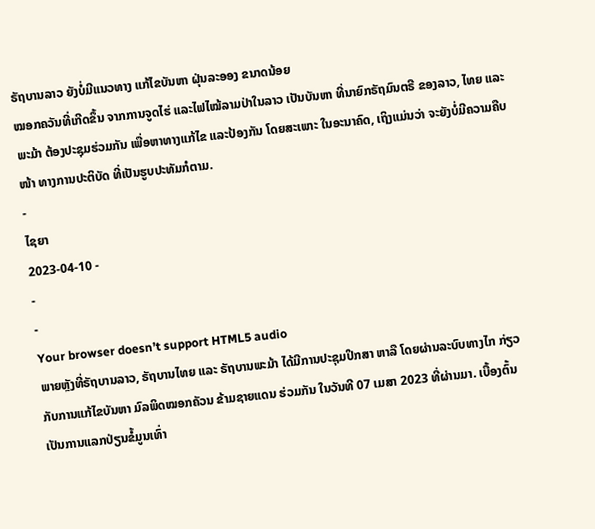ຣັຖບານລາວ ຍັງບໍ່ມີແນວທາງ ແກ້ໄຂບັນຫາ ຝຸ່ນລະອອງ ຂນາດນ້ອຍ
ໝອກຄວັນທີ່ເກີດຂຶ້ນ ຈາກການຈູດໄຮ່ ແລະໄຟໄໝ້ລາມປ່າໃນລາວ ເປັນບັນຫາ ທີ່ນາຍົກຣັຖມົນຕຣີ ຂອງລາວ, ໄທຍ ແລະພະມ້າ ຕ້ອງປະຊຸມຮ່ວມກັນ ເພື່ອຫາທາງແກ້ໄຂ ແລະປ້ອງກັນ ໂດຍສະເພາະ ໃນອະນາຄົດ, ເຖິງແມ່ນວ່າ ຈະຍັງບໍ່ມີຄວາມຄືບໜ້າ ທາງການປະຕິບັດ ທີ່ເປັນຮູບປະທັມກໍຕາມ.
-
ໄຊຍາ
2023-04-10 -
-
-
Your browser doesn’t support HTML5 audio
ພາຍຫຼັງທີ່ຣັຖບານລາວ, ຣັຖບານໄທຍ ແລະ ຣັຖບານພະມ້າ ໄດ້ມີການປະຊຸມປຶກສາ ຫາລື ໂດຍຜ່ານລະບົບທາງໄກ ກ່ຽວກັບການແກ້ໄຂບັນຫາ ມົລພິດໝອກຄັວນ ຂ້າມຊາຍແດນ ຮ່ວມກັນ ໃນວັນທີ 07 ເມສາ 2023 ທີ່ຜ່ານມາ. ເບື້ອງຕົ້ນ ເປັນການແລກປ່ຽນຂໍ້ມູນເທົ່າ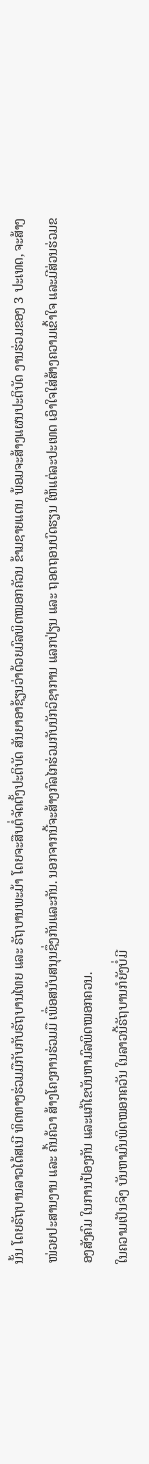ນັ້ນ ໂດຍຣັຖບານລາວໄດ້ສເນີ ທິດທາງຮ່ວມມືກັບກັບຣັຖບານໄທຍ ແລະ ຣັຖບານພະມ້າ ໂດຍຈະສືບຕໍ່ຈັດຕັ້ງປະຕິບັດ ສັນຍາອາຊ້ຽນວ່າດ້ວຍມົລພິດໝອກຄັວນ ຂ້າມຊາຍແດນ ພ້ອມຈະສ້າງແຜນປະຕິບັດ ງານຮ່ວມຂອງ 3 ປະເທດ, ຈະສ້າງໜ່ວຍປະສານງານ ແລະ ຄົ້ນຄ້ວາ ສ້າງໂຄງການຮ່ວມມື ເພື່ອສນັບສນຸນຊຶ່ງກັນແລະກັນ. ນອກຈາກນີ້ຈະສ້າງກົລໄກຮ່ວມກັບນັກວິຊາການ ແລກປ່ຽນ ແລະ ຖອດຖອນບົດຮຽນ ໃຫ້ແຕ່ລະປະເທດ ເອົາໃຈໃສ່ສ້າງຄວາມເຂົ້າໃຈ ແລະມີສ່ວນຮ່ວມຂອງສັງຄົມ ໃນການປ້ອງກັນ ແລະແກ້ໄຂບັນຫາມົລພິດໝອກຄວນ.
ໃນຄວາມເປັນຈິງ ບັນຫາມົນພິດໝອກຄວັນ ໃນລາວນີ້ຣັຖບານກໍຍັງບໍ່ມີ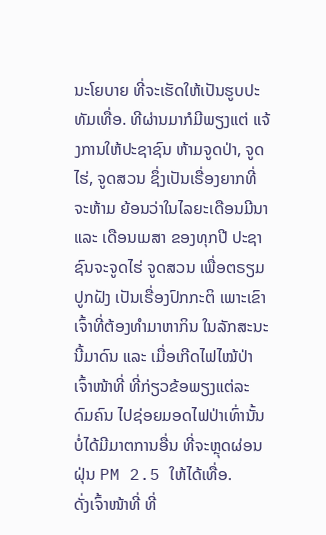ນະໂຍບາຍ ທີ່ຈະເຮັດໃຫ້ເປັນຮູບປະທັມເທື່ອ. ທີຜ່ານມາກໍມີພຽງແຕ່ ແຈ້ງການໃຫ້ປະຊາຊົນ ຫ້າມຈູດປ່າ, ຈູດໄຮ່, ຈູດສວນ ຊຶ່ງເປັນເຣື່ອງຍາກທີ່ຈະຫ້າມ ຍ້ອນວ່າໃນໄລຍະເດືອນມີນາ ແລະ ເດືອນເມສາ ຂອງທຸກປີ ປະຊາຊົນຈະຈູດໄຮ່ ຈູດສວນ ເພື່ອຕຣຽມປູກຝັງ ເປັນເຣື່ອງປົກກະຕິ ເພາະເຂົາເຈົ້າທີ່ຕ້ອງທຳມາຫາກິນ ໃນລັກສະນະນີ້ມາດົນ ແລະ ເມື່ອເກີດໄຟໄໝ້ປ່າ ເຈົ້າໜ້າທີ່ ທີ່ກ່ຽວຂ້ອພຽງແຕ່ລະດົມຄົນ ໄປຊ່ອຍມອດໄຟປ່າເທົ່ານັ້ນ ບໍ່ໄດ້ມີມາຕການອື່ນ ທີ່ຈະຫຼຸດຜ່ອນຝຸ່ນ PM 2.5 ໃຫ້ໄດ້ເທື່ອ.
ດັ່ງເຈົ້າໜ້າທີ່ ທີ່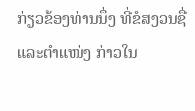ກ່ຽວຂ້ອງທ່ານນຶ່ງ ທີ່ຂໍສງວນຊື່ ແລະຕຳແໜ່ງ ກ່າວໃນ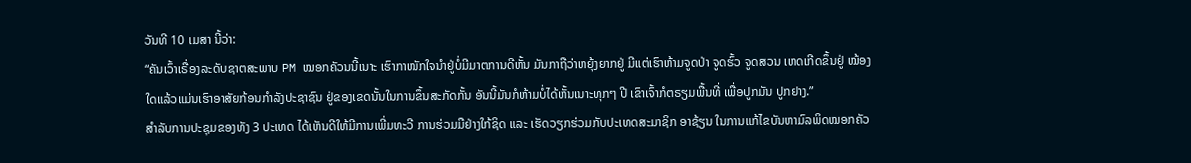ວັນທີ 10 ເມສາ ນີ້ວ່າ:
“ຄັນເວົ້າເຣື່ອງລະດັບຊາຕສະພາບ PM ໝອກຄັວນນີ້ເນາະ ເຮົາກາໜັກໃຈນຳຢູ່ບໍ່ມີມາຕການດີຫັ້ນ ມັນກາຖືວ່າຫຍຸ້ງຍາກຢູ່ ມີແຕ່ເຮົາຫ້າມຈູດປ່າ ຈູດຮົ້ວ ຈູດສວນ ເຫດເກີດຂຶ້ນຢູ່ ໝ້ອງໃດແລ້ວແມ່ນເຮົາອາສັຍກ້ອນກຳລັງປະຊາຊົນ ຢູ່ຂອງເຂດນັ້ນໃນການຂຶ້ນສະກັດກັ້ນ ອັນນີ້ມັນກໍຫ້າມບໍ່ໄດ້ຫັ້ນເນາະທຸກໆ ປີ ເຂົາເຈົ້າກໍຕຣຽມພື້ນທີ່ ເພື່ອປູກມັນ ປູກຢາງ.”
ສຳລັບການປະຊຸມຂອງທັງ 3 ປະເທດ ໄດ້ເຫັນດີໃຫ້ມີການເພີ່ມທະວີ ການຮ່ວມມືຢ່າງໃກ້ຊິດ ແລະ ເຮັດວຽກຮ່ວມກັບປະເທດສະມາຊິກ ອາຊ້ຽນ ໃນການແກ້ໄຂບັນຫາມົລພິດໝອກຄັວ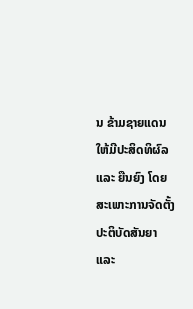ນ ຂ້າມຊາຍແດນໃຫ້ມີປະສິດທິຜົລ ແລະ ຍືນຍົງ ໂດຍສະເພາະການຈັດຕັ້ງ ປະຕິບັດສັນຍາ ແລະ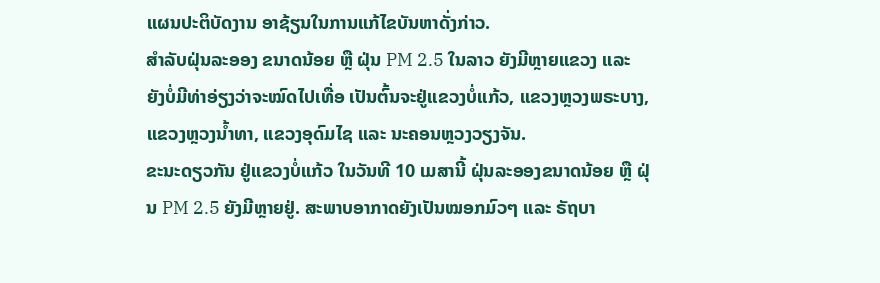ແຜນປະຕິບັດງານ ອາຊ້ຽນໃນການແກ້ໄຂບັນຫາດັ່ງກ່າວ.
ສຳລັບຝຸ່ນລະອອງ ຂນາດນ້ອຍ ຫຼື ຝຸ່ນ PM 2.5 ໃນລາວ ຍັງມີຫຼາຍແຂວງ ແລະ ຍັງບໍ່ມີທ່າອ່ຽງວ່າຈະໝົດໄປເທື່ອ ເປັນຕົ້ນຈະຢູ່ແຂວງບໍ່ແກ້ວ, ແຂວງຫຼວງພຣະບາງ, ແຂວງຫຼວງນໍ້າທາ, ແຂວງອຸດົມໄຊ ແລະ ນະຄອນຫຼວງວຽງຈັນ.
ຂະນະດຽວກັນ ຢູ່ແຂວງບໍ່ແກ້ວ ໃນວັນທີ 10 ເມສານີ້ ຝຸ່ນລະອອງຂນາດນ້ອຍ ຫຼື ຝຸ່ນ PM 2.5 ຍັງມີຫຼາຍຢູ່. ສະພາບອາກາດຍັງເປັນໝອກມົວໆ ແລະ ຣັຖບາ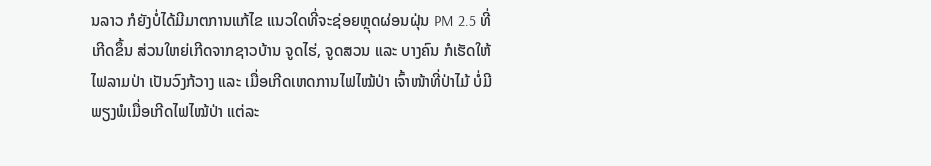ນລາວ ກໍຍັງບໍ່ໄດ້ມີມາຕການແກ້ໄຂ ແນວໃດທີ່ຈະຊ່ອຍຫຼຸດຜ່ອນຝຸ່ນ PM 2.5 ທີ່ເກີດຂຶ້ນ ສ່ວນໃຫຍ່ເກີດຈາກຊາວບ້ານ ຈູດໄຮ່, ຈູດສວນ ແລະ ບາງຄົນ ກໍເຮັດໃຫ້ໄຟລາມປ່າ ເປັນວົງກ້ວາງ ແລະ ເມື່ອເກີດເຫດການໄຟໄໝ້ປ່າ ເຈົ້າໜ້າທີ່ປ່າໄມ້ ບໍ່ມີພຽງພໍເມື່ອເກີດໄຟໄໝ້ປ່າ ແຕ່ລະ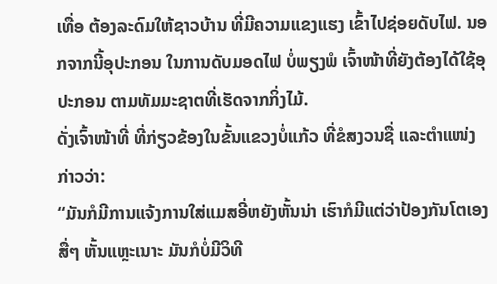ເທື່ອ ຕ້ອງລະດົມໃຫ້ຊາວບ້ານ ທີ່ມີຄວາມແຂງແຮງ ເຂົ້າໄປຊ່ອຍດັບໄຟ. ນອກຈາກນີ້ອຸປະກອນ ໃນການດັບມອດໄຟ ບໍ່ພຽງພໍ ເຈົ້າໜ້າທີ່ຍັງຕ້ອງໄດ້ໃຊ້ອຸປະກອນ ຕາມທັມມະຊາຕທີ່ເຮັດຈາກກິ່ງໄມ້.
ດັ່ງເຈົ້າໜ້າທີ່ ທີ່ກ່ຽວຂ້ອງໃນຂັ້ນແຂວງບໍ່ແກ້ວ ທີ່ຂໍສງວນຊື່ ແລະຕຳແໜ່ງກ່າວວ່າ:
“ມັນກໍມີການແຈ້ງການໃສ່ແມສອີ່ຫຍັງຫັ້ນນ່າ ເຮົາກໍມີແຕ່ວ່າປ້ອງກັນໂຕເອງສື່ໆ ຫັ້ນແຫຼະເນາະ ມັນກໍບໍ່ມີວິທີ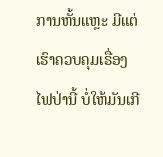ການຫັ້ນແຫຼະ ມີແຕ່ເຮົາຄວບຄຸມເຣື່ອງໄຟປ່ານີ້ ບໍ່ໃຫ້ມັນເກີ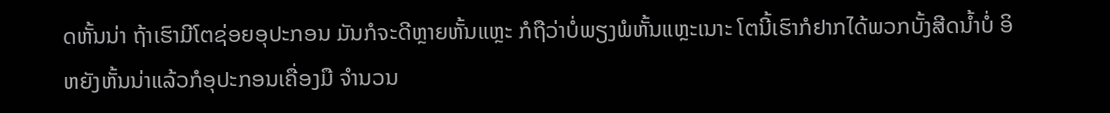ດຫັ້ນນ່າ ຖ້າເຮົາມີໂຕຊ່ອຍອຸປະກອນ ມັນກໍຈະດີຫຼາຍຫັ້ນແຫຼະ ກໍຖືວ່າບໍ່ພຽງພໍຫັ້ນແຫຼະເນາະ ໂຕນີ້ເຮົາກໍຢາກໄດ້ພວກບັ້ງສີດນໍ້າບໍ່ ອິຫຍັງຫັ້ນນ່າແລ້ວກໍອຸປະກອນເຄື່ອງມື ຈຳນວນ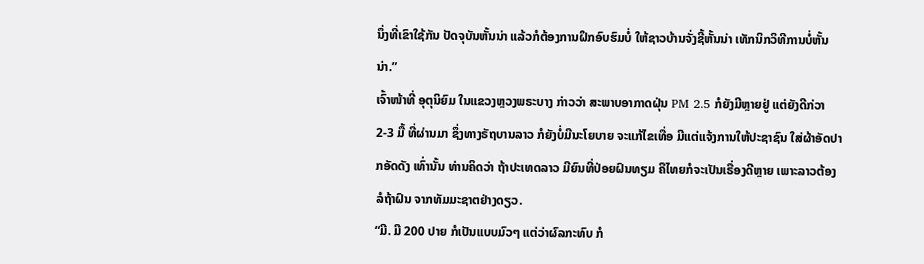ນຶ່ງທີ່ເຂົາໃຊ້ກັນ ປັດຈຸບັນຫັ້ນນ່າ ແລ້ວກໍຕ້ອງການຝຶກອົບຮົມບໍ່ ໃຫ້ຊາວບ້ານຈັ່ງຊີ້ຫັ້ນນ່າ ເທັກນິກວິທີການບໍ່ຫັ້ນນ່າ.”
ເຈົ້າໜ້າທີ່ ອຸຕຸນິຍົມ ໃນແຂວງຫຼວງພຣະບາງ ກ່າວວ່າ ສະພາບອາກາດຝຸ່ນ PM 2.5 ກໍຍັງມີຫຼາຍຢູ່ ແຕ່ຍັງດີກ່ວາ 2-3 ມື້ ທີ່ຜ່ານມາ ຊຶ່ງທາງຣັຖບານລາວ ກໍຍັງບໍ່ມີນະໂຍບາຍ ຈະແກ້ໄຂເທື່ອ ມີແຕ່ແຈ້ງການໃຫ້ປະຊາຊົນ ໃສ່ຜ້າອັດປາກອັດດັງ ເທົ່ານັ້ນ ທ່ານຄິດວ່າ ຖ້າປະເທດລາວ ມີຍົນທີ່ປ່ອຍຝົນທຽມ ຄືໄທຍກໍຈະເປັນເຣື່ອງດີຫຼາຍ ເພາະລາວຕ້ອງລໍຖ້າຝົນ ຈາກທັມມະຊາຕຢ່າງດຽວ.
“ມີ. ມີ 200 ປາຍ ກໍເປັນແບບມົວໆ ແຕ່ວ່າຜົລກະທົບ ກໍ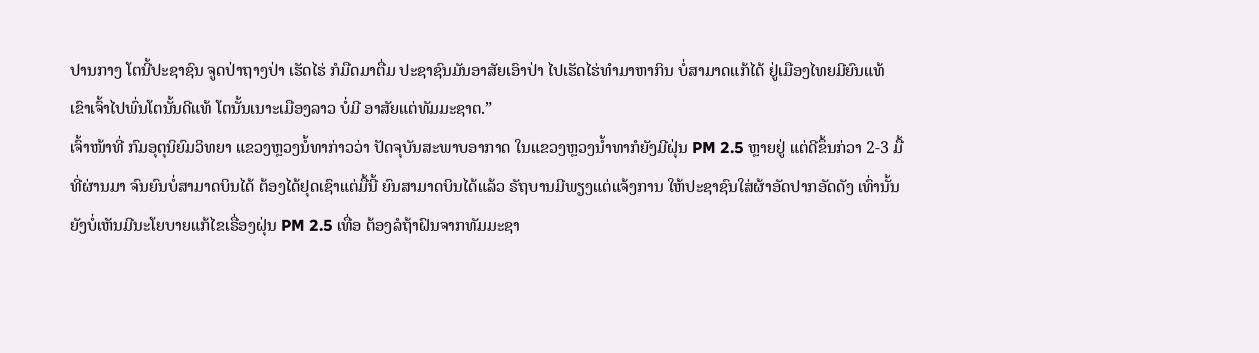ປານກາງ ໂຕນີ້ປະຊາຊົນ ຈູດປ່າຖາງປ່າ ເຮັດໄຮ່ ກໍມືດມາຕື່ມ ປະຊາຊົນມັນອາສັຍເອົາປ່າ ໄປເຮັດໄຮ່ທຳມາຫາກິນ ບໍ່ສາມາດແກ້ໄດ້ ຢູ່ເມືອງໄທຍມີຍົນແທ້ ເຂົາເຈົ້າໄປພົ່ນໂຕນັ້ນດີແທ້ ໂຕນັ້ນເນາະເມືອງລາວ ບໍ່ມີ ອາສັຍແຕ່ທັມມະຊາຕ.”
ເຈົ້າໜ້າທີ່ ກົມອຸຕຸນິຍົມວິທຍາ ແຂວງຫຼວງນໍ້ທາກ່າວວ່າ ປັດຈຸບັນສະພາບອາກາດ ໃນແຂວງຫຼວງນໍ້າທາກໍຍັງມີຝຸ່ນ PM 2.5 ຫຼາຍຢູ່ ແຕ່ດີຂຶ້ນກ່ວາ 2-3 ມື້ທີ່ຜ່ານມາ ຈົນຍົນບໍ່ສາມາດບິນໄດ້ ຕ້ອງໄດ້ຢຸດເຊົາແຕ່ມື້ນີ້ ຍົນສາມາດບິນໄດ້ແລ້ວ ຣັຖບານມີພຽງແຕ່ແຈ້ງການ ໃຫ້ປະຊາຊົນໃສ່ຜ້າອັດປາກອັດດັງ ເທົ່ານັ້ນ ຍັງບໍ່ເຫັນມີນະໂຍບາຍແກ້ໄຂເຣື່ອງຝຸ່ນ PM 2.5 ເທື່ອ ຕ້ອງລໍຖ້າຝົນຈາກທັມມະຊາ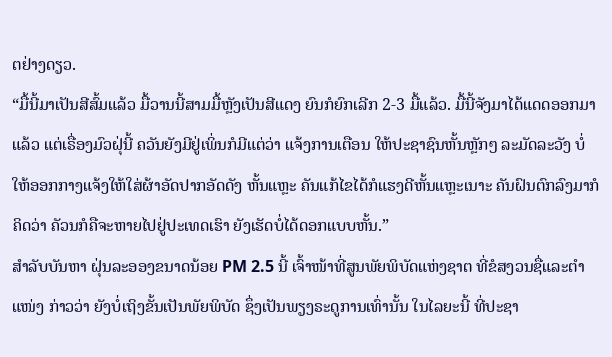ຕຢ່າງດຽວ.
“ມື້ນີ້ມາເປັນສີສົ້ມແລ້ວ ມື້ວານນີ້ສາມມື້ຫຼັງເປັນສີແດງ ຍົນກໍຍົກເລີກ 2-3 ມື້ແລ້ວ. ມື້ນີ້ຈັງມາໄດ້ແດດອອກມາແລ້ວ ແຕ່ເຣື່ອງມົວຝຸ່ນີ້ ຄວັນຍັງມີຢູ່ເພິ່ນກໍມີແຕ່ວ່າ ແຈ້ງການເຕືອນ ໃຫ້ປະຊາຊົນຫັ້ນຫຼັກໆ ລະມັດລະວັງ ບໍ່ໃຫ້ອອກກາງແຈ້ງໃຫ້ໃສ່ຜ້າອັດປາກອັດດັງ ຫັ້ນແຫຼະ ຄັນແກ້ໄຂໄດ້ກໍແຮງດີຫັ້ນແຫຼະເນາະ ຄັນຝົນຕົກລົງມາກໍຄິດວ່າ ຄັວນກໍຄືຈະຫາຍໄປຢູ່ປະເທດເຮົາ ຍັງເຮັດບໍ່ໄດ້ດອກແບບຫັ້ນ.”
ສຳລັບບັນຫາ ຝຸ່ນລະອອງຂນາດນ້ອຍ PM 2.5 ນີ້ ເຈົ້າໜ້າທີ່ສູນພັຍພິບັດແຫ່ງຊາຕ ທີ່ຂໍສງວນຊື່ແລະຕຳແໜ່ງ ກ່າວວ່າ ຍັງບໍ່ເຖິງຂັ້ນເປັນພັຍພິບັດ ຊຶ່ງເປັນພຽງຣະດູການເທົ່ານັ້ນ ໃນໄລຍະນີ້ ທີ່ປະຊາ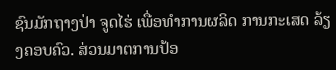ຊົນມັກຖາງປ່າ ຈູດໄຮ່ ເພື່ອທຳການຜລິດ ການກະເສດ ລ້ຽງຄອບຄົວ. ສ່ວນມາຕການປ້ອ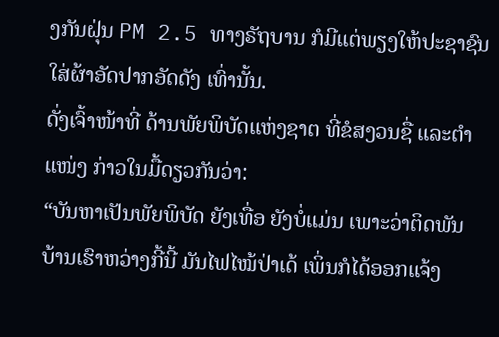ງກັນຝຸ່ນ PM 2.5 ທາງຣັຖບານ ກໍມີແຕ່ພຽງໃຫ້ປະຊາຊົນ ໃສ່ຜ້າອັດປາກອັດດັງ ເທົ່ານັ້ນ.
ດັ່ງເຈົ້າໜ້າທີ່ ດ້ານພັຍພິບັດແຫ່ງຊາຕ ທີ່ຂໍສງວນຊື່ ແລະຕຳແໜ່ງ ກ່າວໃນມື້ດຽວກັນວ່າ:
“ບັນຫາເປັນພັຍພິບັດ ຍັງເທື່ອ ຍັງບໍ່ແມ່ນ ເພາະວ່າຕິດພັນ ບ້ານເຮົາຫວ່າງກີ້ນີ້ ມັນໄຟໄໝ້ປ່າເດ້ ເພິ່ນກໍໄດ້ອອກແຈ້ງ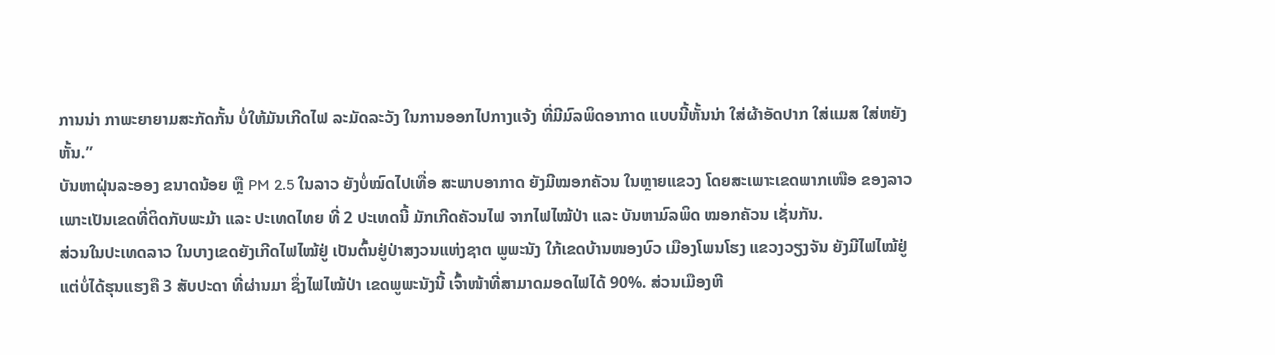ການນ່າ ກາພະຍາຍາມສະກັດກັ້ນ ບໍ່ໃຫ້ມັນເກີດໄຟ ລະມັດລະວັງ ໃນການອອກໄປກາງແຈ້ງ ທີ່ມີມົລພິດອາກາດ ແບບນີ້ຫັ້ນນ່າ ໃສ່ຜ້າອັດປາກ ໃສ່ແມສ ໃສ່ຫຍັງຫັ້ນ.”
ບັນຫາຝຸ່ນລະອອງ ຂນາດນ້ອຍ ຫຼື PM 2.5 ໃນລາວ ຍັງບໍ່ໝົດໄປເທື່ອ ສະພາບອາກາດ ຍັງມີໝອກຄັວນ ໃນຫຼາຍແຂວງ ໂດຍສະເພາະເຂດພາກເໜືອ ຂອງລາວ ເພາະເປັນເຂດທີ່ຕິດກັບພະມ້າ ແລະ ປະເທດໄທຍ ທີ່ 2 ປະເທດນີ້ ມັກເກີດຄັວນໄຟ ຈາກໄຟໄໝ້ປ່າ ແລະ ບັນຫາມົລພິດ ໝອກຄັວນ ເຊັ່ນກັນ.
ສ່ວນໃນປະເທດລາວ ໃນບາງເຂດຍັງເກີດໄຟໄໝ້ຢູ່ ເປັນຕົ້ນຢູ່ປ່າສງວນແຫ່ງຊາຕ ພູພະນັງ ໃກ້ເຂດບ້ານໜອງບົວ ເມືອງໂພນໂຮງ ແຂວງວຽງຈັນ ຍັງມີໄຟໄໝ້ຢູ່ ແຕ່ບໍ່ໄດ້ຮຸນແຮງຄື 3 ສັບປະດາ ທີ່ຜ່ານມາ ຊຶ່ງໄຟໄໝ້ປ່າ ເຂດພູພະນັງນີ້ ເຈົ້າໜ້າທີ່ສາມາດມອດໄຟໄດ້ 90%. ສ່ວນເມືອງຫີ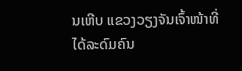ນເຫີບ ແຂວງວຽງຈັນເຈົ້າໜ້າທີ່ ໄດ້ລະດົມຄົນ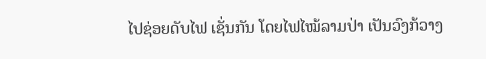ໄປຊ່ອຍດັບໄຟ ເຊັ່ນກັນ ໂດຍໄຟໄໝ້ລາມປ່າ ເປັນວົງກ້ວາງ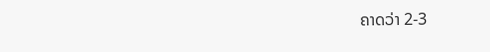ຄາດວ່າ 2-3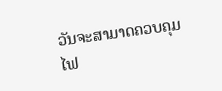ວັນຈະສາມາດຄວບຄຸມໄຟ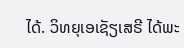ໄດ້. ວິທຍຸເອເຊັຽເສຣີ ໄດ້ພະ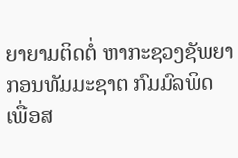ຍາຍາມຕິດຕໍ່ ຫາກະຊວງຊັພຍາກອນທັມມະຊາຕ ກົມມົລພິດ ເພື່ອສ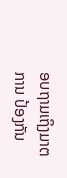ອບຖາມເຖິງມາຕການ ປ້ອງກັນ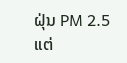ຝຸ່ນ PM 2.5 ແຕ່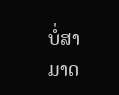ບໍ່ສາມາດ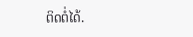ຕິດຕໍ່ໄດ້.